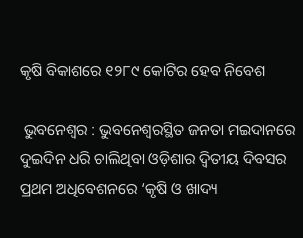କୃଷି ବିକାଶରେ ୧୨୮୯ କୋଟିର ହେବ ନିବେଶ

 ଭୁବନେଶ୍ୱର : ଭୁବନେଶ୍ୱରସ୍ଥିତ ଜନତା ମଇଦାନରେ ଦୁଇଦିନ ଧରି ଚାଲିଥିବା ଓଡ଼ିଶାର ଦ୍ୱିତୀୟ ଦିବସର ପ୍ରଥମ ଅଧିବେଶନରେ ‘କୃଷି ଓ ଖାଦ୍ୟ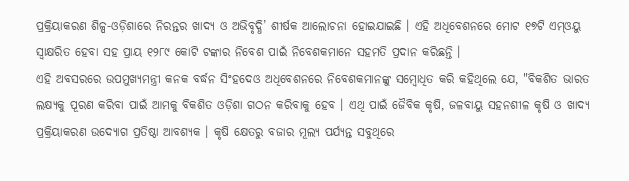ପ୍ରକ୍ରିୟାକରଣ ଶିଳ୍ପ-ଓଡ଼ିଶାରେ ନିରନ୍ତର ଖାଦ୍ୟ ଓ ଅଭିବୃଦ୍ଧି’ ଶୀର୍ଷକ ଆଲୋଚନା ହୋଇଯାଇଛି । ଏହି ଅଧିବେଶନରେ ମୋଟ ୧୭ଟି ଏମ୍ଓୟୁ ସ୍ୱାକ୍ଷରିତ ହେବା ସହ ପ୍ରାୟ ୧୨୮୯ କୋଟି ଟଙ୍କାର ନିବେଶ ପାଇଁ ନିବେଶକମାନେ ସହମତି ପ୍ରଦାନ କରିଛନ୍ତି ।
ଏହି ଅବସରରେ ଉପମୁଖ୍ୟମନ୍ତ୍ରୀ କନକ ବର୍ଦ୍ଧନ ସିଂହଦେଓ ଅଧିବେଶନରେ ନିବେଶକମାନଙ୍କୁ ସମ୍ବୋଧିତ କରି କହିଥିଲେ ଯେ, "ବିକଶିତ ଭାରତ ଲକ୍ଷ୍ୟକୁ ପୂରଣ କରିବା ପାଇଁ ଆମକୁ ବିକଶିତ ଓଡ଼ିଶା ଗଠନ କରିବାକୁ ହେବ । ଏଥି ପାଇଁ ଜୈବିକ କୃଷି, ଜଳବାୟୁ ସହନଶୀଳ କୃଷି ଓ ଖାଦ୍ୟ ପ୍ରକ୍ରିୟାକରଣ ଉଦ୍ୟୋଗ ପ୍ରତିଷ୍ଠା ଆବଶ୍ୟକ । କୃଷି କ୍ଷେତରୁ ବଜାର ମୂଲ୍ୟ ପର୍ଯ୍ୟନ୍ତ ସବୁଥିରେ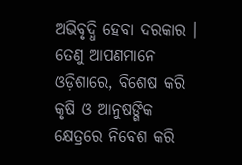ଅଭିବୃଦ୍ଧି ହେବା ଦରକାର । ତେଣୁ ଆପଣମାନେ ଓଡ଼ିଶାରେ, ବିଶେଷ କରି କୃଷି ଓ ଆନୁଷଙ୍ଗିକ କ୍ଷେତ୍ରରେ ନିବେଶ କରି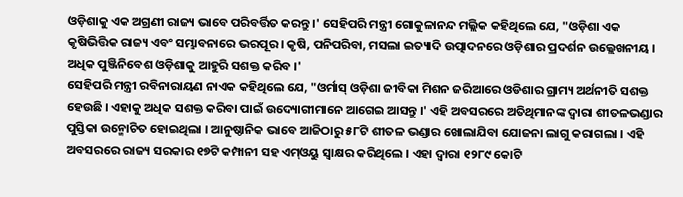ଓଡ଼ିଶାକୁ ଏକ ଅଗ୍ରଣୀ ରାଜ୍ୟ ଭାବେ ପରିବର୍ତ୍ତିତ କରନ୍ତୁ ।' ସେହିପରି ମନ୍ତ୍ରୀ ଗୋକୁଳାନନ୍ଦ ମଲ୍ଲିକ କହିଥିଲେ ଯେ, "ଓଡ଼ିଶା ଏକ କୃଷିଭିତ୍ତିକ ରାଜ୍ୟ ଏବଂ ସମ୍ଭାବନାରେ ଭରପୂର । କୃଷି, ପନିପରିବା, ମସଲା ଇତ୍ୟାଦି ଉତ୍ପାଦନରେ ଓଡ଼ିଶାର ପ୍ରଦର୍ଶନ ଉଲ୍ଲେଖନୀୟ । ଅଧିକ ପୁଞ୍ଜିନିବେଶ ଓଡ଼ିଶାକୁ ଆହୁରି ସଶକ୍ତ କରିବ ।'
ସେହିପରି ମନ୍ତ୍ରୀ ରବିନାରାୟଣ ନାଏକ କହିଥିଲେ ଯେ, "ଓର୍ମାସ୍ ଓଡ଼ିଶା ଜୀବିକା ମିଶନ ଜରିଆରେ ଓଡିଶାର ଗ୍ରାମ୍ୟ ଅର୍ଥନୀତି ସଶକ୍ତ ହେଉଛି । ଏହାକୁ ଅଧିକ ସଶକ୍ତ କରିବା ପାଇଁ ଉଦ୍ୟୋଗୀମାନେ ଆଗେଇ ଆସନ୍ତୁ ।' ଏହି ଅବସରରେ ଅତିଥିମାନଙ୍କ ଦ୍ୱାରା ଶୀତଳଭଣ୍ଡାର ପୁସ୍ତିକା ଉନ୍ମୋଚିତ ହୋଇଥିଲା । ଆନୁଷ୍ଠାନିକ ଭାବେ ଆଜିଠାରୁ ୫୮ଟି ଶୀତଳ ଭଣ୍ଡାର ଖୋଲାଯିବା ଯୋଜନା ଲାଗୁ କରାଗଲା । ଏହି ଅବସରରେ ରାଜ୍ୟ ସରକାର ୧୭ଟି କମ୍ପାନୀ ସହ ଏମ୍ଓୟୁ ସ୍ୱାକ୍ଷର କରିଥିଲେ । ଏହା ଦ୍ୱାରା ୧୨୮୯ କୋଟି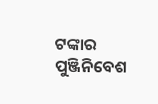ଟଙ୍କାର ପୁଞ୍ଜିନିବେଶ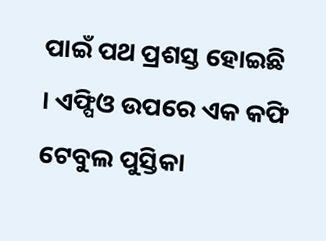ପାଇଁ ପଥ ପ୍ରଶସ୍ତ ହୋଇଛି । ଏଫ୍ପିଓ ଉପରେ ଏକ କଫି ଟେବୁଲ ପୁସ୍ତିକା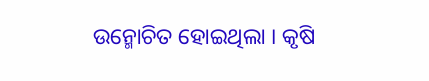ଉନ୍ମୋଚିତ ହୋଇଥିଲା । କୃଷି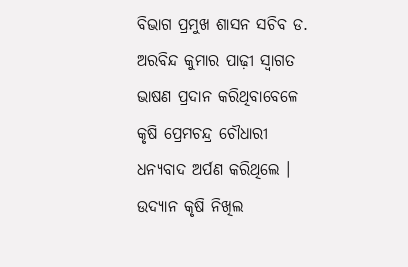ବିଭାଗ ପ୍ରମୁଖ ଶାସନ ସଚିବ ଡ. ଅରବିନ୍ଦ କୁମାର ପାଢ଼ୀ ସ୍ୱାଗତ ଭାଷଣ ପ୍ରଦାନ କରିଥିବାବେଳେ କୃଷି ପ୍ରେମଚନ୍ଦ୍ର ଚୌଧାରୀ ଧନ୍ୟବାଦ ଅର୍ପଣ କରିଥିଲେ । ଉଦ୍ୟାନ କୃଷି ନିଖିଲ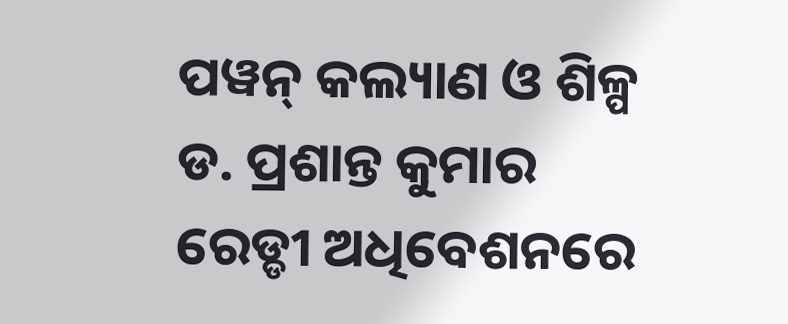ପୱନ୍ କଲ୍ୟାଣ ଓ ଶିଳ୍ପ ଡ. ପ୍ରଶାନ୍ତ କୁମାର ରେଡ୍ଡୀ ଅଧିବେଶନରେ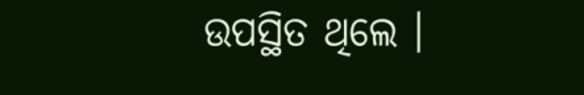ଉପସ୍ଥିତ ଥିଲେ ।